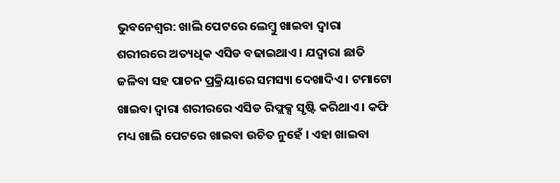ଭୁବନେଶ୍ୱର: ଖାଲି ପେଟରେ ଲେମ୍ବୁ ଖାଇବା ଦ୍ୱାରା ଶରୀରରେ ଅତ୍ୟଧିକ ଏସିଡ ବଢାଇଥାଏ । ଯଦ୍ୱାରା ଛାତି ଜଳିବା ସହ ପାଚନ ପ୍ରକ୍ରିୟାରେ ସମସ୍ୟା ଦେଖାଦିଏ । ଟମାଟୋ ଖାଇବା ଦ୍ୱାରା ଶରୀରରେ ଏସିଡ ରିଫ୍ଲକ୍ସ ସୃଷ୍ଟି କରିଥାଏ । କଫି ମଧ୍ୟ ଖାଲି ପେଟରେ ଖାଇବା ଉଚିତ ନୁହେଁ । ଏହା ଖାଇବା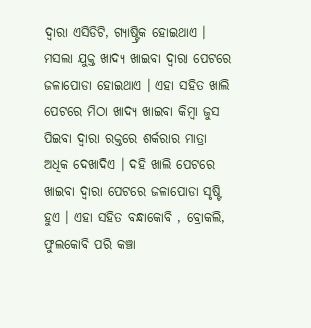ଦ୍ୱାରା ଏସିଡିଟି, ଗ୍ୟାଷ୍ଟ୍ରିକ ହୋଇଥାଏ । ମସଲା ଯୁକ୍ତ ଖାଦ୍ୟ ଖାଇବା ଦ୍ୱାରା ପେଟରେ ଜଳାପୋଡା ହୋଇଥାଏ । ଏହା ସହିତ ଖାଲି ପେଟରେ ମିଠା ଖାଦ୍ୟ ଖାଇବା କିମ୍ବା ଜୁସ ପିଇବା ଦ୍ୱାରା ରକ୍ତରେ ଶର୍କରାର ମାତ୍ରା ଅଧିକ ଦେଖାଦିଏ । ଦହି ଖାଲି ପେଟରେ ଖାଇବା ଦ୍ୱାରା ପେଟରେ ଜଳାପୋଡା ସୃଷ୍ଟି ହୁଏ । ଏହା ସହିତ ବନ୍ଧାକୋବି , ବ୍ରୋକଲି, ଫୁଲକୋବି ପରି କଞ୍ଚା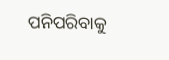ପନିପରିବାକୁ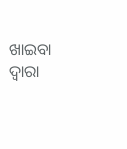ଖାଇବା ଦ୍ୱାରା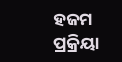ହଜମ ପ୍ରକ୍ରିୟା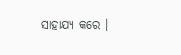ସାହାଯ୍ୟ କରେ ।